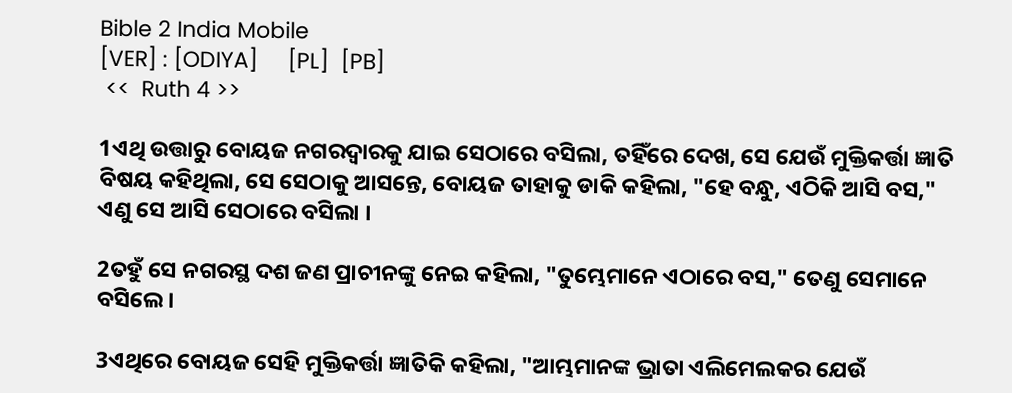Bible 2 India Mobile
[VER] : [ODIYA]     [PL]  [PB]
 <<  Ruth 4 >>

1ଏଥି ଉତ୍ତାରୁ ବୋୟଜ ନଗରଦ୍ୱାରକୁ ଯାଇ ସେଠାରେ ବସିଲା, ତହିଁରେ ଦେଖ, ସେ ଯେଉଁ ମୁକ୍ତିକର୍ତ୍ତା ଜ୍ଞାତି ବିଷୟ କହିଥିଲା, ସେ ସେଠାକୁ ଆସନ୍ତେ, ବୋୟଜ ତାହାକୁ ଡାକି କହିଲା, "ହେ ବନ୍ଧୁ, ଏଠିକି ଆସି ବସ," ଏଣୁ ସେ ଆସି ସେଠାରେ ବସିଲା ।

2ତହୁଁ ସେ ନଗରସ୍ଥ ଦଶ ଜଣ ପ୍ରାଚୀନଙ୍କୁ ନେଇ କହିଲା, "ତୁମ୍ଭେମାନେ ଏଠାରେ ବସ," ତେଣୁ ସେମାନେ ବସିଲେ ।

3ଏଥିରେ ବୋୟଜ ସେହି ମୁକ୍ତିକର୍ତ୍ତା ଜ୍ଞାତିକି କହିଲା, "ଆମ୍ଭମାନଙ୍କ ଭ୍ରାତା ଏଲିମେଲକର ଯେଉଁ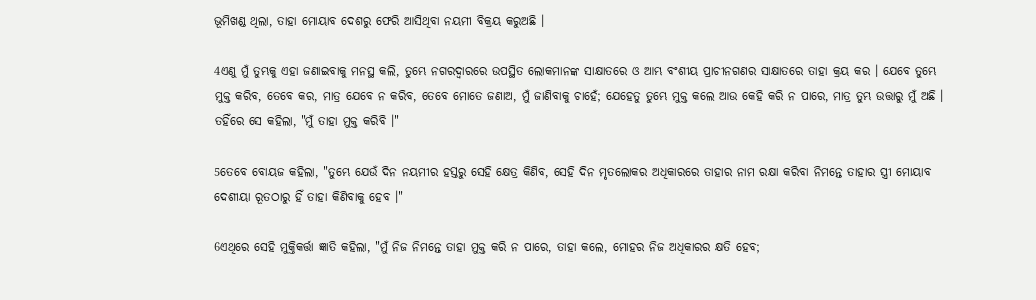ଭୂମିଖଣ୍ଡ ଥିଲା, ତାହା ମୋୟାବ ଦେଶରୁ ଫେରି ଆସିଥିବା ନୟମୀ ବିକ୍ରୟ କରୁଅଛି ।

4ଏଣୁ ମୁଁ ତୁମ୍ଭକୁ ଏହା ଜଣାଇବାକୁ ମନସ୍ଥ କଲି, ତୁମ୍ଭେ ନଗରଦ୍ୱାରରେ ଉପସ୍ଥିତ ଲୋକମାନଙ୍କ ସାକ୍ଷାତରେ ଓ ଆମ୍ଭ ବଂଶୀୟ ପ୍ରାଚୀନଗଣର ସାକ୍ଷାତରେ ତାହା କ୍ରୟ କର । ଯେବେ ତୁମ୍ଭେ ମୁକ୍ତ କରିବ, ତେବେ କର, ମାତ୍ର ଯେବେ ନ କରିବ, ତେବେ ମୋତେ ଜଣାଅ, ମୁଁ ଜାଣିବାକୁ ଚାହେଁ; ଯେହେତୁ ତୁମ୍ଭେ ମୁକ୍ତ କଲେ ଆଉ କେହି କରି ନ ପାରେ, ମାତ୍ର ତୁମ୍ଭ ଉତ୍ତାରୁ ମୁଁ ଅଛି । ତହିଁରେ ସେ କହିଲା, "ମୁଁ ତାହା ମୁକ୍ତ କରିବି ।"

5ତେବେ ବୋୟଜ କହିଲା, "ତୁମ୍ଭେ ଯେଉଁ ଦିନ ନୟମୀର ହସ୍ତରୁ ସେହି କ୍ଷେତ୍ର କିଣିବ, ସେହି ଦିନ ମୃତଲୋକର ଅଧିକାରରେ ତାହାର ନାମ ରକ୍ଷା କରିବା ନିମନ୍ତେ ତାହାର ସ୍ତ୍ରୀ ମୋୟାବ ଦେଶୀୟା ରୂତଠାରୁ ହିଁ ତାହା କିଣିବାକୁ ହେବ ।"

6ଏଥିରେ ସେହି ମୁକ୍ତିକର୍ତ୍ତା ଜ୍ଞାତି କହିଲା, "ମୁଁ ନିଜ ନିମନ୍ତେ ତାହା ମୁକ୍ତ କରି ନ ପାରେ, ତାହା କଲେ, ମୋହର ନିଜ ଅଧିକାରର କ୍ଷତି ହେବ;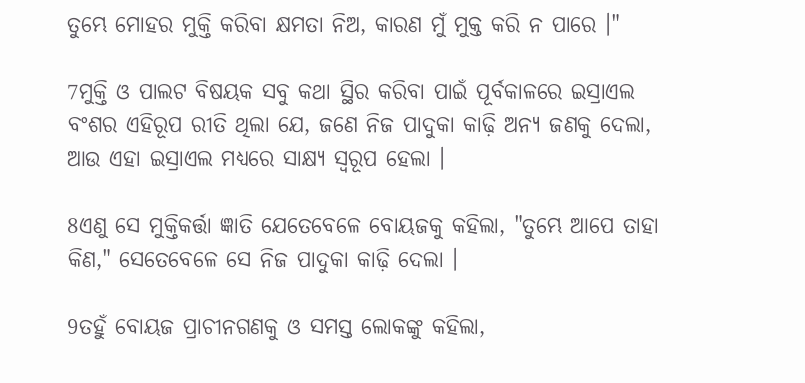ତୁମ୍ଭେ ମୋହର ମୁକ୍ତି କରିବା କ୍ଷମତା ନିଅ, କାରଣ ମୁଁ ମୁକ୍ତ କରି ନ ପାରେ ।"

7ମୁକ୍ତି ଓ ପାଲଟ ବିଷୟକ ସବୁ କଥା ସ୍ଥିର କରିବା ପାଇଁ ପୂର୍ବକାଳରେ ଇସ୍ରାଏଲ ବଂଶର ଏହିରୂପ ରୀତି ଥିଲା ଯେ, ଜଣେ ନିଜ ପାଦୁକା କାଢ଼ି ଅନ୍ୟ ଜଣକୁ ଦେଲା, ଆଉ ଏହା ଇସ୍ରାଏଲ ମଧ୍ୟରେ ସାକ୍ଷ୍ୟ ସ୍ୱରୂପ ହେଲା ।

8ଏଣୁ ସେ ମୁକ୍ତିକର୍ତ୍ତା ଜ୍ଞାତି ଯେତେବେଳେ ବୋୟଜକୁ କହିଲା, "ତୁମ୍ଭେ ଆପେ ତାହା କିଣ," ସେତେବେଳେ ସେ ନିଜ ପାଦୁକା କାଢ଼ି ଦେଲା ।

9ତହୁଁ ବୋୟଜ ପ୍ରାଚୀନଗଣକୁ ଓ ସମସ୍ତ ଲୋକଙ୍କୁ କହିଲା,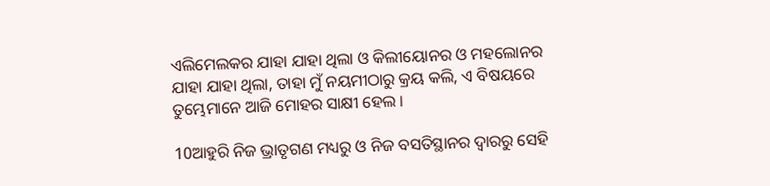ଏଲିମେଲକର ଯାହା ଯାହା ଥିଲା ଓ କିଲୀୟୋନର ଓ ମହଲୋନର ଯାହା ଯାହା ଥିଲା, ତାହା ମୁଁ ନୟମୀଠାରୁ କ୍ରୟ କଲି, ଏ ବିଷୟରେ ତୁମ୍ଭେମାନେ ଆଜି ମୋହର ସାକ୍ଷୀ ହେଲ ।

10ଆହୁରି ନିଜ ଭ୍ରାତୃଗଣ ମଧ୍ୟରୁ ଓ ନିଜ ବସତିସ୍ଥାନର ଦ୍ୱାରରୁ ସେହି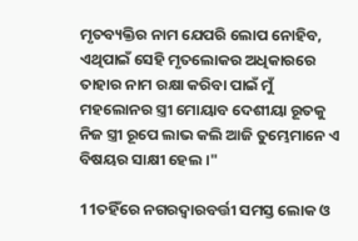ମୃତବ୍ୟକ୍ତିର ନାମ ଯେପରି ଲୋପ ନୋହିବ, ଏଥିପାଇଁ ସେହି ମୃତଲୋକର ଅଧିକାରରେ ତାହାର ନାମ ରକ୍ଷା କରିବା ପାଇଁ ମୁଁ ମହଲୋନର ସ୍ତ୍ରୀ ମୋୟାବ ଦେଶୀୟା ରୂତକୁ ନିଜ ସ୍ତ୍ରୀ ରୂପେ ଲାଭ କଲି ଆଜି ତୁମ୍ଭେମାନେ ଏ ବିଷୟର ସାକ୍ଷୀ ହେଲ ।"

11ତହିଁରେ ନଗରଦ୍ୱାରବର୍ତ୍ତୀ ସମସ୍ତ ଲୋକ ଓ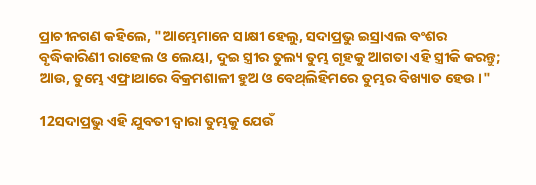ପ୍ରାଚୀନଗଣ କହିଲେ, "ଆମ୍ଭେମାନେ ସାକ୍ଷୀ ହେଲୁ, ସଦାପ୍ରଭୁ ଇସ୍ରାଏଲ ବଂଶର ବୃଦ୍ଧିକାରିଣୀ ରାହେଲ ଓ ଲେୟା, ଦୁଇ ସ୍ତ୍ରୀର ତୁଲ୍ୟ ତୁମ୍ଭ ଗୃହକୁ ଆଗତା ଏହି ସ୍ତ୍ରୀକି କରନ୍ତୁ; ଆଉ, ତୁମ୍ଭେ ଏଫ୍ରାଥାରେ ବିକ୍ରମଶାଳୀ ହୁଅ ଓ ବେଥ୍‍ଲିହିମରେ ତୁମ୍ଭର ବିଖ୍ୟାତ ହେଉ ।"

12ସଦାପ୍ରଭୁ ଏହି ଯୁବତୀ ଦ୍ୱାରା ତୁମ୍ଭକୁ ଯେଉଁ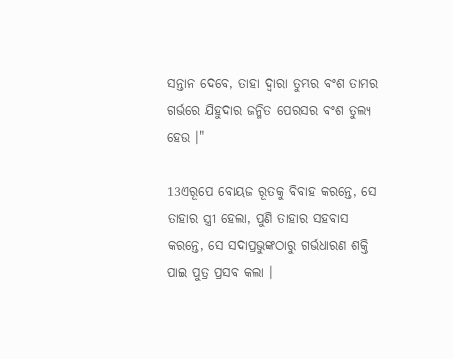ସନ୍ତାନ ଦେବେ, ତାହା ଦ୍ୱାରା ତୁମ୍ଭର ବଂଶ ତାମର ଗର୍ଭରେ ଯିହୁଦାର ଜନ୍ମିତ ପେରସର ବଂଶ ତୁଲ୍ୟ ହେଉ ।"

13ଏରୂପେ ବୋୟଜ ରୂତକୁ ବିବାହ କରନ୍ତେ, ସେ ତାହାର ସ୍ତ୍ରୀ ହେଲା, ପୁଣି ତାହାର ସହବାସ କରନ୍ତେ, ସେ ସଦାପ୍ରଭୁଙ୍କଠାରୁ ଗର୍ଭଧାରଣ ଶକ୍ତି ପାଇ ପୁତ୍ର ପ୍ରସବ କଲା ।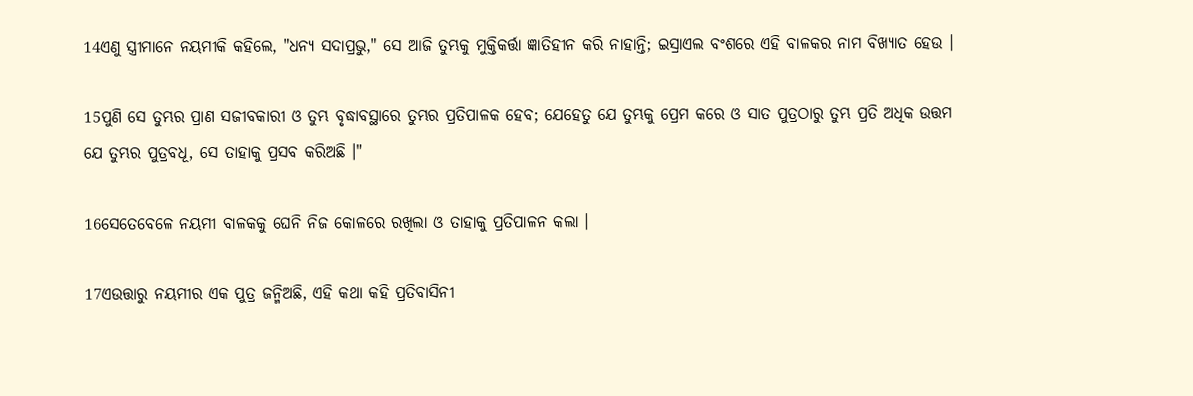14ଏଣୁ ସ୍ତ୍ରୀମାନେ ନୟମୀକି କହିଲେ, "ଧନ୍ୟ ସଦାପ୍ରଭୁ," ସେ ଆଜି ତୁମ୍ଭକୁ ମୁକ୍ତିକର୍ତ୍ତା ଜ୍ଞାତିହୀନ କରି ନାହାନ୍ତି; ଇସ୍ରାଏଲ ବଂଶରେ ଏହି ବାଳକର ନାମ ବିଖ୍ୟାତ ହେଉ ।

15ପୁଣି ସେ ତୁମ୍ଭର ପ୍ରାଣ ସଜୀବକାରୀ ଓ ତୁମ୍ଭ ବୃଦ୍ଧାବସ୍ଥାରେ ତୁମ୍ଭର ପ୍ରତିପାଳକ ହେବ; ଯେହେତୁ ଯେ ତୁମ୍ଭକୁ ପ୍ରେମ କରେ ଓ ସାତ ପୁତ୍ରଠାରୁ ତୁମ୍ଭ ପ୍ରତି ଅଧିକ ଉତ୍ତମ ଯେ ତୁମ୍ଭର ପୁତ୍ରବଧୂ, ସେ ତାହାକୁ ପ୍ରସବ କରିଅଛି ।"

16ସେତେବେଳେ ନୟମୀ ବାଳକକୁ ଘେନି ନିଜ କୋଳରେ ରଖିଲା ଓ ତାହାକୁ ପ୍ରତିପାଳନ କଲା ।

17ଏଉତ୍ତାରୁ ନୟମୀର ଏକ ପୁତ୍ର ଜନ୍ମିଅଛି, ଏହି କଥା କହି ପ୍ରତିବାସିନୀ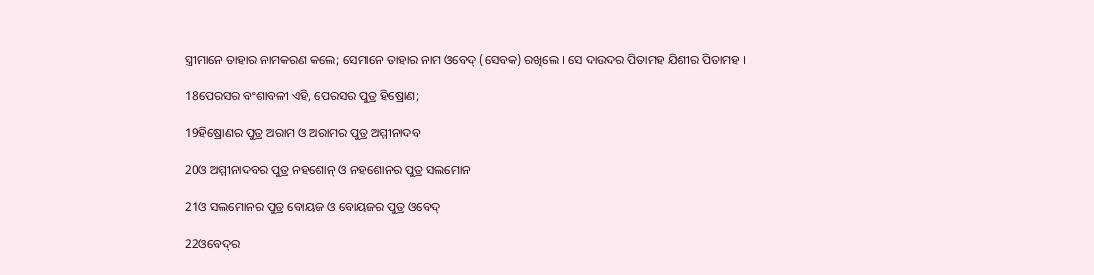ସ୍ତ୍ରୀମାନେ ତାହାର ନାମକରଣ କଲେ; ସେମାନେ ତାହାର ନାମ ଓବେଦ୍‍ (ସେବକ) ରଖିଲେ । ସେ ଦାଉଦର ପିତାମହ ଯିଶୀର ପିତାମହ ।

18ପେରସର ବଂଶାବଳୀ ଏହି, ପେରସର ପୁତ୍ର ହିଷ୍ରୋଣ;

19ହିଷ୍ରୋଣର ପୁତ୍ର ଅରାମ ଓ ଅରାମର ପୁତ୍ର ଅମ୍ମୀନାଦବ

20ଓ ଅମ୍ମୀନାଦବର ପୁତ୍ର ନହଶୋନ୍‍ ଓ ନହଶୋନର ପୁତ୍ର ସଲମୋନ

21ଓ ସଲମୋନର ପୁତ୍ର ବୋୟଜ ଓ ବୋୟଜର ପୁତ୍ର ଓବେଦ୍‍

22ଓବେଦ୍‍ର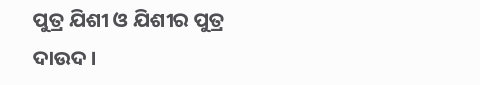ପୁତ୍ର ଯିଶୀ ଓ ଯିଶୀର ପୁତ୍ର ଦାଉଦ ।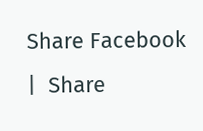Share Facebook  |  Share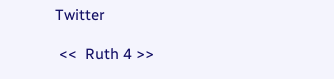Twitter

 <<  Ruth 4 >>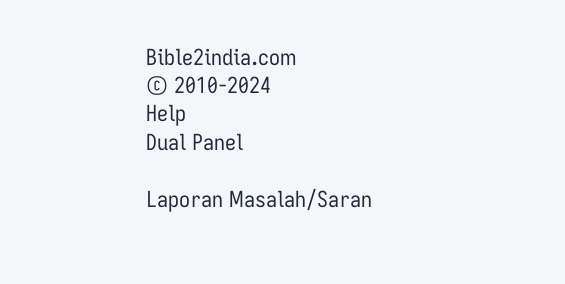Bible2india.com
© 2010-2024
Help
Dual Panel

Laporan Masalah/Saran